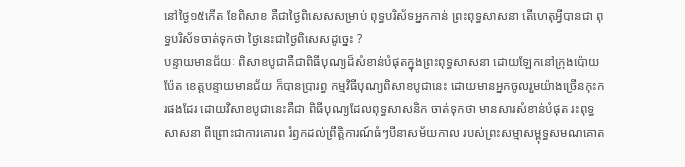នៅថ្ងៃ១៥កើត ខែពិសាខ គឺជាថ្ងៃពិសេសសម្រាប់ ពុទ្ធបរិស័ទអ្នកកាន់ ព្រះពុទ្ធសាសនា តើហេតុអ្វីបានជា ពុទ្ធបរិស័ទចាត់ទុកថា ថ្ងៃនេះជាថ្ងៃពិសេសដូច្នេះ ?
បន្ទាយមានជ័យៈ ពិសាខបូជាគឺជាពិធីបុណ្យដ៏សំខាន់បំផុតក្នុងព្រះពុទ្ធសាសនា ដោយឡែកនៅក្រុងប៉ោយប៉ែត ខេត្តបន្ទាយមានជ័យ ក៏បានប្រារព្ធ កម្មវិធីបុណ្យពិសាខបូជានេះ ដោយមានអ្នកចូលរួមយ៉ាងច្រើនកុះករផងដែរ ដោយវិសាខបូជានេះគឺជា ពិធីបុណ្យដែលពុទ្ធសាសនិក ចាត់ទុកថា មានសារសំខាន់បំផុត រះពុទ្ធសាសនា ពីព្រោះជាការគោរព រំឭកដល់ព្រឹត្តិការណ៍ធំៗបីនាសម័យកាល របស់ព្រះសម្មាសម្ពុទ្ធសមណគោត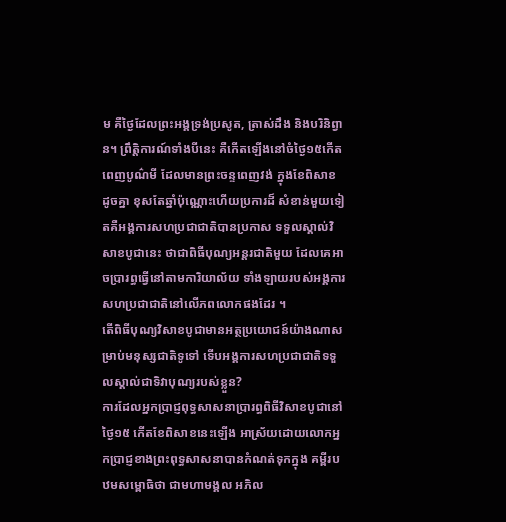ម គឺថ្ងៃដែលព្រះអង្គទ្រង់ប្រសូត, ត្រាស់ដឹង និងបរិនិព្វាន។ ព្រឹត្តិការណ៍ទាំងបីនេះ គឺកើតឡើងនៅចំថ្ងៃ១៥កើត ពេញបូណ៌មី ដែលមានព្រះចន្ទពេញវង់ ក្នុងខែពិសាខ ដូចគ្នា ខុសតែឆ្នាំប៉ុណ្ណោះហើយប្រការដ៏ សំខាន់មួយទៀតគឺអង្គការសហប្រជាជាតិបានប្រកាស ទទួលស្គាល់វិសាខបូជានេះ ថាជាពិធីបុណ្យអន្តរជាតិមួយ ដែលគេអាចប្រារព្ធធ្វើនៅតាមការិយាល័យ ទាំងឡាយរបស់អង្គការ សហប្រជាជាតិនៅលើភពលោកផងដែរ ។
តើពិធីបុណ្យវិសាខបូជាមានអត្ថប្រយោជន៍យ៉ាងណាសម្រាប់មនុស្សជាតិទូទៅ ទើបអង្គការសហប្រជាជាតិទទួលស្គាល់ជាទិវាបុណ្យរបស់ខ្លួន?
ការដែលអ្នកប្រាជ្ញពុទ្ធសាសនាប្រារព្ធពិធីវិសាខបូជានៅថ្ងៃ១៥ កើតខែពិសាខនេះឡើង អាស្រ័យដោយលោកអ្នកប្រាជ្ញខាងព្រះពុទ្ធសាសនាបានកំណត់ទុកក្នុង គម្ពីរបឋមសម្ពោធិថា ជាមហាមង្គល អភិល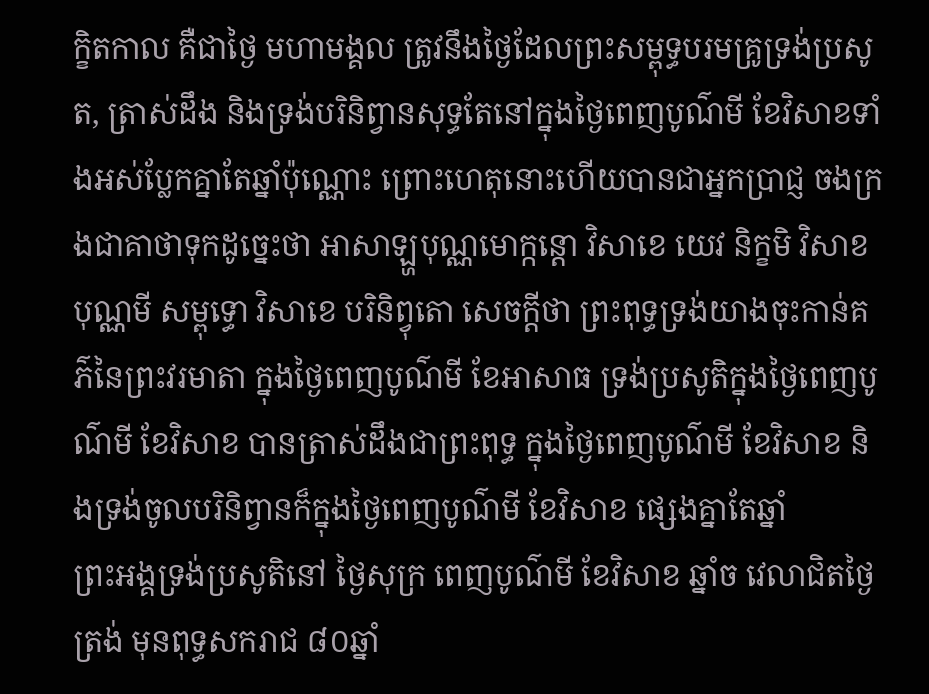ក្ខិតកាល គឺជាថ្ងៃ មហាមង្គល ត្រូវនឹងថ្ងៃដែលព្រះសម្ពុទ្ធបរមគ្រូទ្រង់ប្រសូត, ត្រាស់ដឹង និងទ្រង់បរិនិព្វានសុទ្ធតែនៅក្នុងថ្ងៃពេញបូណ៌មី ខែវិសាខទាំងអស់ប្លែកគ្នាតែឆ្នាំប៉ុណ្ណោះ ព្រោះហេតុនោះហើយបានជាអ្នកប្រាជ្ញ ចងក្រងជាគាថាទុកដូច្នេះថា អាសាឡ្ហបុណ្ណមោក្កន្តោ វិសាខេ យេវ និក្ខមិ វិសាខបុណ្ណមី សម្ពុទ្ធោ វិសាខេ បរិនិព្វុតោ សេចក្តីថា ព្រះពុទ្ធទ្រង់យាងចុះកាន់គភ៌នៃព្រះវរមាតា ក្នុងថ្ងៃពេញបូណ៌មី ខែអាសាធ ទ្រង់ប្រសូតិក្នុងថ្ងៃពេញបូណ៌មី ខែវិសាខ បានត្រាស់ដឹងជាព្រះពុទ្ធ ក្នុងថ្ងៃពេញបូណ៌មី ខែវិសាខ និងទ្រង់ចូលបរិនិព្វានក៏ក្នុងថ្ងៃពេញបូណ៌មី ខែវិសាខ ផ្សេងគ្នាតែឆ្នាំ
ព្រះអង្គទ្រង់ប្រសូតិនៅ ថ្ងៃសុក្រ ពេញបូណ៌មី ខែវិសាខ ឆ្នាំច វេលាជិតថ្ងៃត្រង់ មុនពុទ្ធសករាជ ៨០ឆ្នាំ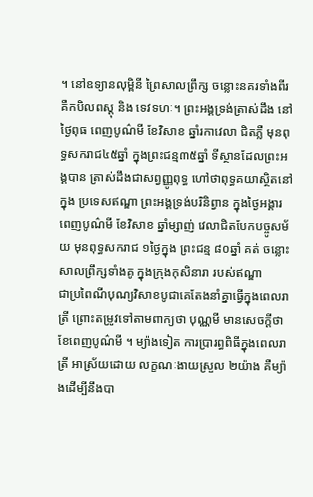។ នៅឧទ្យានលុម្ពិនី ព្រៃសាលព្រឹក្ស ចន្លោះនគរទាំងពីរ គឺកបិលពស្តុ និង ទេវទហៈ។ ព្រះអង្គទ្រង់ត្រាស់ដឹង នៅថ្ងៃពុធ ពេញបូណ៌មី ខែវិសាខ ឆ្នាំរកាវេលា ជិតភ្លឺ មុនពុទ្ធសករាជ៤៥ឆ្នាំ ក្នុងព្រះជន្ម៣៥ឆ្នាំ ទីស្ថានដែលព្រះអង្គបាន ត្រាស់ដឹងជាសព្វញ្ញូពុទ្ធ ហៅថាពុទ្ធគយាស្ថិតនៅក្នុង ប្រទេសឥណ្ឌា ព្រះអង្គទ្រង់បរិនិព្វាន ក្នុងថ្ងៃអង្គារ ពេញបូណ៌មី ខែវិសាខ ឆ្នាំម្សាញ់ វេលាជិតបែកបច្ចូសម័យ មុនពុទ្ធសករាជ ១ថ្ងៃក្នុង ព្រះជន្ម ៨០ឆ្នាំ គត់ ចន្លោះសាលព្រឹក្សទាំងគូ ក្នុងក្រុងកុសិនារា របស់ឥណ្ឌា
ជាប្រពៃណីបុណ្យវិសាខបូជាគេតែងនាំគ្នាធ្វើក្នុងពេលរាត្រី ព្រោះតម្រូវទៅតាមពាក្យថា បុណ្ណមី មានសេចក្តីថា ខែពេញបូណ៌មី ។ ម្យ៉ាងទៀត ការប្រារព្ធពិធីក្នុងពេលរាត្រី អាស្រ័យដោយ លក្ខណៈងាយស្រួល ២យ៉ាង គឺម្យ៉ាងដើម្បីនឹងបា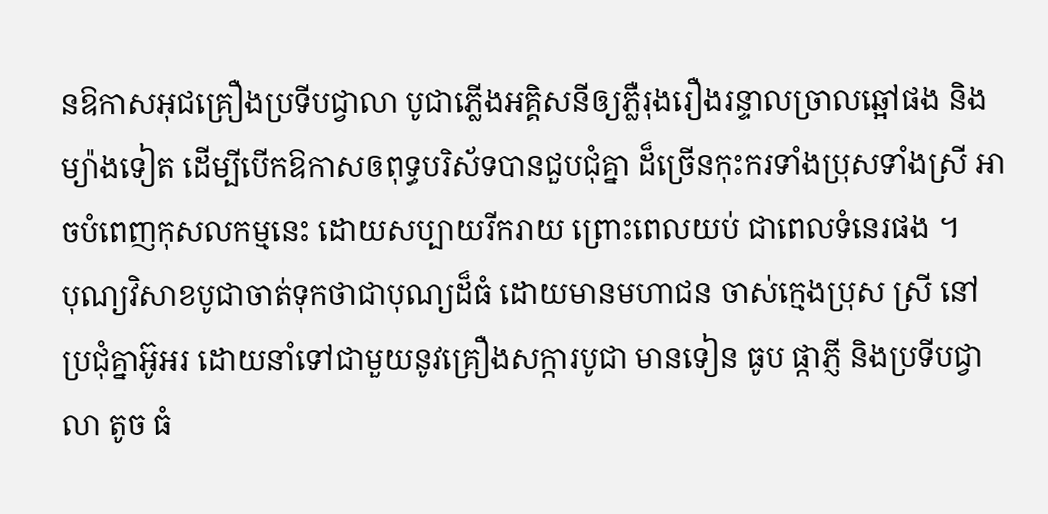នឱកាសអុជគ្រឿងប្រទីបជ្វាលា បូជាភ្លើងអគ្គិសនីឲ្យភ្លឺរុងរឿងរន្ទាលច្រាលឆ្អៅផង និងម្យ៉ាងទៀត ដើម្បីបើកឱកាសឲពុទ្ធបរិស័ទបានជួបជុំគ្នា ដ៏ច្រើនកុះករទាំងប្រុសទាំងស្រី អាចបំពេញកុសលកម្មនេះ ដោយសប្បាយរីករាយ ព្រោះពេលយប់ ជាពេលទំនេរផង ។
បុណ្យវិសាខបូជាចាត់ទុកថាជាបុណ្យដ៏ធំ ដោយមានមហាជន ចាស់ក្មេងប្រុស ស្រី នៅប្រជុំគ្នាអ៊ូអរ ដោយនាំទៅជាមួយនូវគ្រឿងសក្ការបូជា មានទៀន ធូប ផ្កាភ្ញី និងប្រទីបជ្វាលា តូច ធំ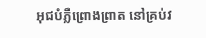អុជបំភ្លឺព្រោងព្រាត នៅគ្រប់វ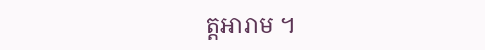ត្តអារាម ។